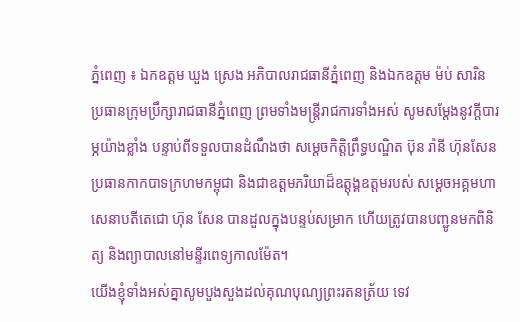ភ្នំពេញ ៖ ឯកឧត្តម ឃួង ស្រេង អភិបាលរាជធានីភ្នំពេញ និងឯកឧត្តម ម៉ប់ សារិន ប្រធានក្រុមប្រឹក្សារាជធានីភ្នំពេញ ព្រមទាំងមន្ដ្រីរាជការទាំងអស់ សូមសម្តែងនូវក្តីបារម្ភយ៉ាងខ្លាំង បន្ទាប់ពីទទួលបានដំណឹងថា សម្តេចកិត្តិព្រឹទ្ធបណ្ឌិត ប៊ុន រ៉ានី ហ៊ុនសែន ប្រធានកាកបាទក្រហមកម្ពុជា និងជាឧត្តមភរិយាដ៏ឧត្តុង្គឧត្តមរបស់ សម្តេចអគ្គមហាសេនាបតីតេជោ ហ៊ុន សែន បានដួលក្នុងបន្ទប់សម្រាក ហើយត្រូវបានបញ្ជូនមកពិនិត្យ និងព្យាបាលនៅមន្ទីរពេទ្យកាលម៉ែត។
យើងខ្ញុំទាំងអស់គ្នាសូមបួងសួងដល់គុណបុណ្យព្រះរតនត្រ័យ ទេវ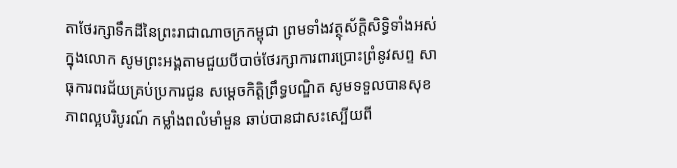តាថែរក្សាទឹកដីនៃព្រះរាជាណាចក្រកម្ពុជា ព្រមទាំងវត្ថុស័ក្តិសិទ្ធិទាំងអស់ក្នុងលោក សូមព្រះអង្គតាមជួយបីបាច់ថែរក្សាការពារប្រោះព្រំនូវសព្ទ សាធុការពរជ័យគ្រប់ប្រការជូន សម្តេចកិត្តិព្រឹទ្ធបណ្ឌិត សូមទទួលបានសុខភាពល្អបរិបូរណ៍ កម្លាំងពលំមាំមួន ឆាប់បានជាសះស្បើយពី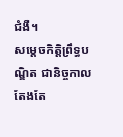ជំងឺ។
សម្តេចកិត្តិព្រឹទ្ធបណ្ឌិត ជានិច្ចកាលតែងតែ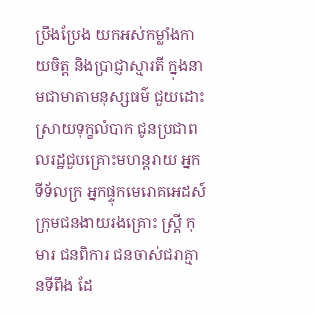ប្រឹងប្រែង យកអស់កម្លាំងកាយចិត្ត និងប្រាជ្ញាស្មារតី ក្នុងនាមជាមាតាមនុស្សធម៌ ជួយដោះស្រាយទុក្ខលំបាក ជូនប្រជាពលរដ្ឋជួបគ្រោះមហន្តរាយ អ្នកទីទ័លក្រ អ្នកផ្ទុកមេរោគអេដស៍ ក្រុមជនងាយរងគ្រោះ ស្ត្រី កុមារ ជនពិការ ជនចាស់ជរាគ្មានទីពឹង ដែ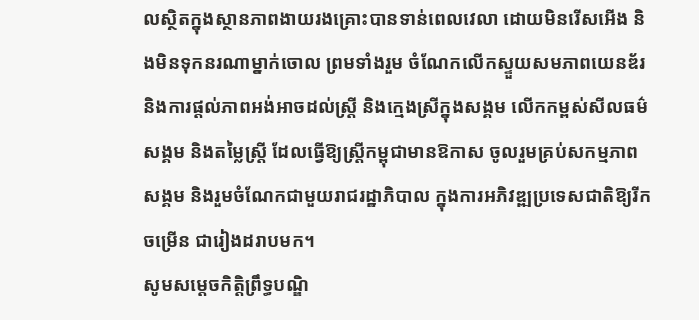លស្ថិតក្នុងស្ថានភាពងាយរងគ្រោះបានទាន់ពេលវេលា ដោយមិនរើសអើង និងមិនទុកនរណាម្នាក់ចោល ព្រមទាំងរួម ចំណែកលើកស្ទួយសមភាពយេនឌ័រ និងការផ្តល់ភាពអង់អាចដល់ស្ត្រី និងក្មេងស្រីក្នុងសង្គម លើកកម្ពស់សីលធម៌ សង្គម និងតម្លៃស្ត្រី ដែលធ្វើឱ្យស្ត្រីកម្ពុជាមានឱកាស ចូលរួមគ្រប់សកម្មភាពសង្គម និងរួមចំណែកជាមួយរាជរដ្ឋាភិបាល ក្នុងការអភិវឌ្ឍប្រទេសជាតិឱ្យរីកចម្រើន ជារៀងដរាបមក។
សូមសម្តេចកិត្តិព្រឹទ្ធបណ្ឌិ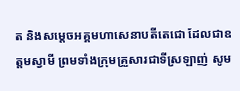ត និងសម្តេចអគ្គមហាសេនាបតីតេជោ ដែលជាឧត្តមស្វាមី ព្រមទាំងក្រុមគ្រួសារជាទីស្រឡាញ់ សូម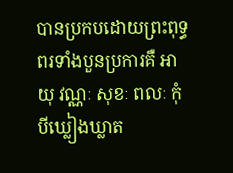បានប្រកបដោយព្រះពុទ្ធពរទាំងបួនប្រការគឺ អាយុ វណ្ណៈ សុខៈ ពលៈ កុំបីឃ្លៀងឃ្លាត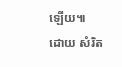ឡើយ៕
ដោយ សំរិត